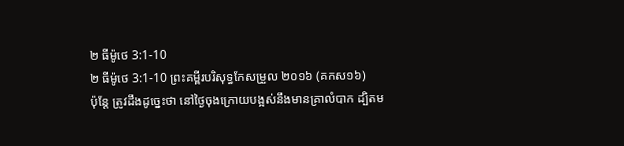២ ធីម៉ូថេ 3:1-10
២ ធីម៉ូថេ 3:1-10 ព្រះគម្ពីរបរិសុទ្ធកែសម្រួល ២០១៦ (គកស១៦)
ប៉ុន្ដែ ត្រូវដឹងដូច្នេះថា នៅថ្ងៃចុងក្រោយបង្អស់នឹងមានគ្រាលំបាក ដ្បិតម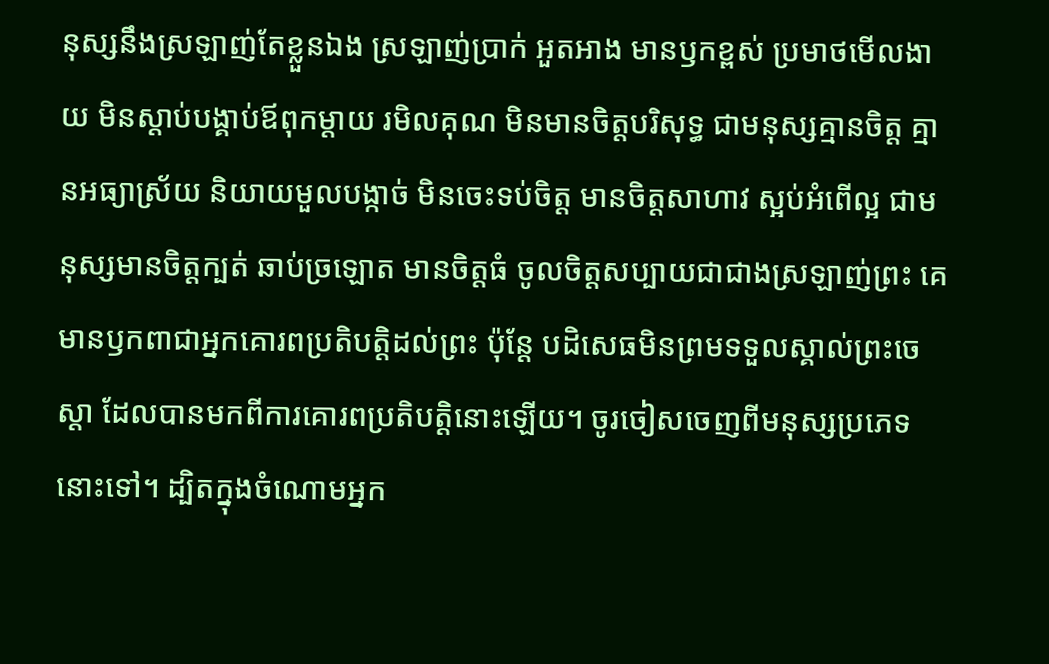នុស្សនឹងស្រឡាញ់តែខ្លួនឯង ស្រឡាញ់ប្រាក់ អួតអាង មានឫកខ្ពស់ ប្រមាថមើលងាយ មិនស្តាប់បង្គាប់ឪពុកម្តាយ រមិលគុណ មិនមានចិត្តបរិសុទ្ធ ជាមនុស្សគ្មានចិត្ត គ្មានអធ្យាស្រ័យ និយាយមួលបង្កាច់ មិនចេះទប់ចិត្ត មានចិត្តសាហាវ ស្អប់អំពើល្អ ជាមនុស្សមានចិត្តក្បត់ ឆាប់ច្រឡោត មានចិត្តធំ ចូលចិត្តសប្បាយជាជាងស្រឡាញ់ព្រះ គេមានឫកពាជាអ្នកគោរពប្រតិបត្តិដល់ព្រះ ប៉ុន្តែ បដិសេធមិនព្រមទទួលស្គាល់ព្រះចេស្តា ដែលបានមកពីការគោរពប្រតិបត្តិនោះឡើយ។ ចូរចៀសចេញពីមនុស្សប្រភេទនោះទៅ។ ដ្បិតក្នុងចំណោមអ្នក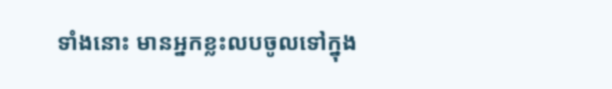ទាំងនោះ មានអ្នកខ្លះលបចូលទៅក្នុង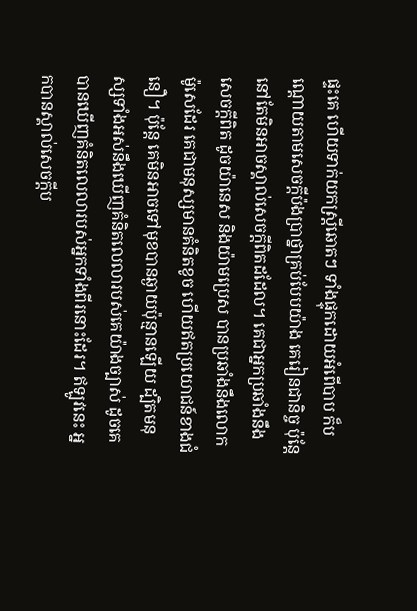ផ្ទះគេ ហើយទាក់យកស្ត្រីឆោតៗ ទាំងផ្ទុកដោយអំពើបាប ក៏បណ្តោយតាមសេចក្ដីប៉ងប្រាថ្នាគ្រប់បែបយ៉ាង គេរៀនជានិច្ច ប៉ុន្តែ នៅតែមិនអាចស្គាល់សេចក្ដីពិតដដែល។ គេជាអ្នកប្រឆាំងនឹងសេចក្ដីពិត ដូចយ៉ានេស និងយ៉ាមប្រេស បានប្រឆាំងនឹងលោកម៉ូសេដែរ គេជាមនុស្សមានគំនិតខូច ហើយឥតប្រយោជន៍ខាងជំនឿ។ ប៉ុន្តែ គេមិនអាចទៅមុខបានឆ្ងាយប៉ុន្មានឡើយ ដ្បិតមនុស្សទាំងអស់នឹងឃើញគំនិតលេលារបស់គេយ៉ាងច្បាស់ ដូចគេបានឃើញគំនិតលេលារបស់អ្នកទាំងពីរនោះដែរ។ ឥឡូវនេះ អ្នកបានស្គាល់សេចក្ដីប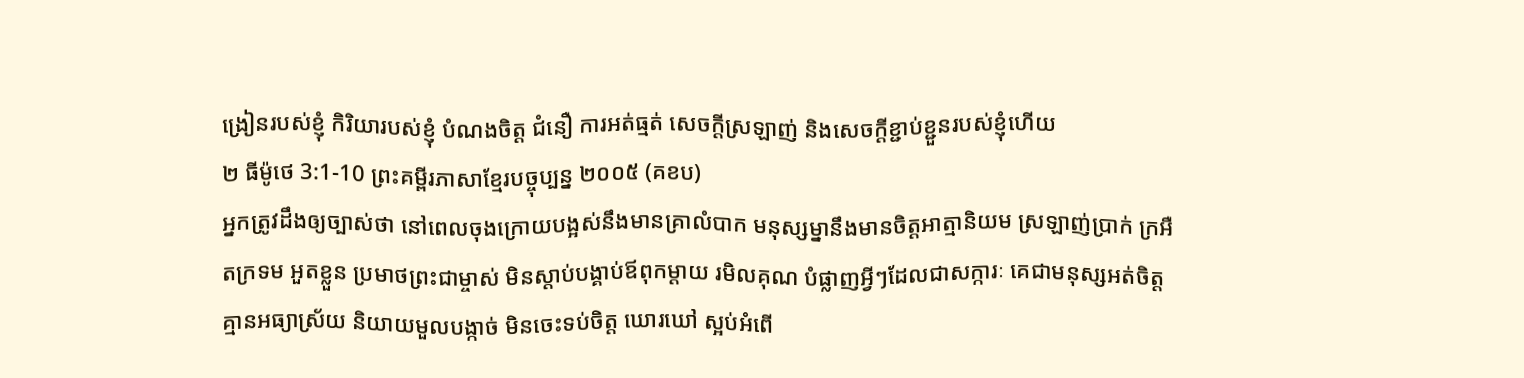ង្រៀនរបស់ខ្ញុំ កិរិយារបស់ខ្ញុំ បំណងចិត្ត ជំនឿ ការអត់ធ្មត់ សេចក្ដីស្រឡាញ់ និងសេចក្ដីខ្ជាប់ខ្ជួនរបស់ខ្ញុំហើយ
២ ធីម៉ូថេ 3:1-10 ព្រះគម្ពីរភាសាខ្មែរបច្ចុប្បន្ន ២០០៥ (គខប)
អ្នកត្រូវដឹងឲ្យច្បាស់ថា នៅពេលចុងក្រោយបង្អស់នឹងមានគ្រាលំបាក មនុស្សម្នានឹងមានចិត្តអាត្មានិយម ស្រឡាញ់ប្រាក់ ក្រអឺតក្រទម អួតខ្លួន ប្រមាថព្រះជាម្ចាស់ មិនស្ដាប់បង្គាប់ឪពុកម្ដាយ រមិលគុណ បំផ្លាញអ្វីៗដែលជាសក្ការៈ គេជាមនុស្សអត់ចិត្ត គ្មានអធ្យាស្រ័យ និយាយមួលបង្កាច់ មិនចេះទប់ចិត្ត ឃោរឃៅ ស្អប់អំពើ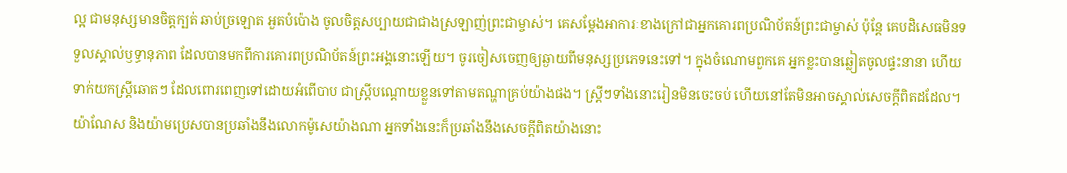ល្អ ជាមនុស្សមានចិត្តក្បត់ ឆាប់ច្រឡោត អួតបំប៉ោង ចូលចិត្តសប្បាយជាជាងស្រឡាញ់ព្រះជាម្ចាស់។ គេសម្តែងអាការៈខាងក្រៅជាអ្នកគោរពប្រណិប័តន៍ព្រះជាម្ចាស់ ប៉ុន្តែ គេបដិសេធមិនទទួលស្គាល់ឫទ្ធានុភាព ដែលបានមកពីការគោរពប្រណិប័តន៍ព្រះអង្គនោះឡើយ។ ចូរចៀសចេញឲ្យឆ្ងាយពីមនុស្សប្រភេទនេះទៅ។ ក្នុងចំណោមពួកគេ អ្នកខ្លះបានឆ្លៀតចូលផ្ទះនានា ហើយទាក់យកស្ត្រីឆោតៗ ដែលពោរពេញទៅដោយអំពើបាប ជាស្ត្រីបណ្ដោយខ្លួនទៅតាមតណ្ហាគ្រប់យ៉ាងផង។ ស្ត្រីៗទាំងនោះរៀនមិនចេះចប់ ហើយនៅតែមិនអាចស្គាល់សេចក្ដីពិតដដែល។ យ៉ាណែស និងយ៉ាមប្រេសបានប្រឆាំងនឹងលោកម៉ូសេយ៉ាងណា អ្នកទាំងនេះក៏ប្រឆាំងនឹងសេចក្ដីពិតយ៉ាងនោះ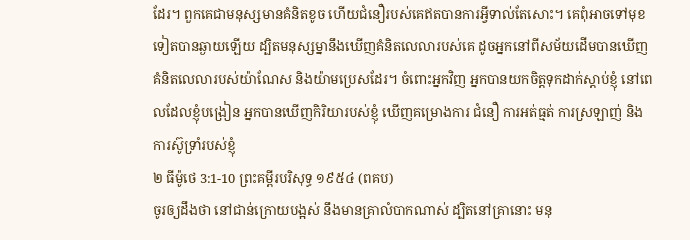ដែរ។ ពួកគេជាមនុស្សមានគំនិតខូច ហើយជំនឿរបស់គេឥតបានការអ្វីទាល់តែសោះ។ គេពុំអាចទៅមុខទៀតបានឆ្ងាយឡើយ ដ្បិតមនុស្សម្នានឹងឃើញគំនិតលេលារបស់គេ ដូចអ្នកនៅពីសម័យដើមបានឃើញគំនិតលេលារបស់យ៉ាណែស និងយ៉ាមប្រេសដែរ។ ចំពោះអ្នកវិញ អ្នកបានយកចិត្តទុកដាក់ស្ដាប់ខ្ញុំ នៅពេលដែលខ្ញុំបង្រៀន អ្នកបានឃើញកិរិយារបស់ខ្ញុំ ឃើញគម្រោងការ ជំនឿ ការអត់ធ្មត់ ការស្រឡាញ់ និងការស៊ូទ្រាំរបស់ខ្ញុំ
២ ធីម៉ូថេ 3:1-10 ព្រះគម្ពីរបរិសុទ្ធ ១៩៥៤ (ពគប)
ចូរឲ្យដឹងថា នៅជាន់ក្រោយបង្អស់ នឹងមានគ្រាលំបាកណាស់ ដ្បិតនៅគ្រានោះ មនុ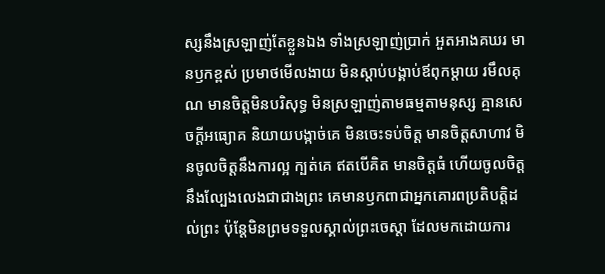ស្សនឹងស្រឡាញ់តែខ្លួនឯង ទាំងស្រឡាញ់ប្រាក់ អួតអាងគឃរ មានឫកខ្ពស់ ប្រមាថមើលងាយ មិនស្តាប់បង្គាប់ឪពុកម្តាយ រមឹលគុណ មានចិត្តមិនបរិសុទ្ធ មិនស្រឡាញ់តាមធម្មតាមនុស្ស គ្មានសេចក្ដីអធ្យោគ និយាយបង្កាច់គេ មិនចេះទប់ចិត្ត មានចិត្តសាហាវ មិនចូលចិត្តនឹងការល្អ ក្បត់គេ ឥតបើគិត មានចិត្តធំ ហើយចូលចិត្តនឹងល្បែងលេងជាជាងព្រះ គេមានឫកពាជាអ្នកគោរពប្រតិបត្តិដល់ព្រះ ប៉ុន្តែមិនព្រមទទួលស្គាល់ព្រះចេស្តា ដែលមកដោយការ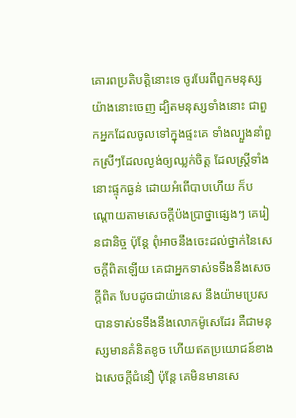គោរពប្រតិបត្តិនោះទេ ចូរបែរពីពួកមនុស្សយ៉ាងនោះចេញ ដ្បិតមនុស្សទាំងនោះ ជាពួកអ្នកដែលចូលទៅក្នុងផ្ទះគេ ទាំងល្បួងនាំពួកស្រីៗដែលល្ងង់ឲ្យឈ្លក់ចិត្ត ដែលស្ត្រីទាំងនោះផ្ទុកធ្ងន់ ដោយអំពើបាបហើយ ក៏បណ្តោយតាមសេចក្ដីប៉ងប្រាថ្នាផ្សេងៗ គេរៀនជានិច្ច ប៉ុន្តែ ពុំអាចនឹងចេះដល់ថ្នាក់នៃសេចក្ដីពិតឡើយ គេជាអ្នកទាស់ទទឹងនឹងសេចក្ដីពិត បែបដូចជាយ៉ានេស នឹងយ៉ាមប្រេសបានទាស់ទទឹងនឹងលោកម៉ូសេដែរ គឺជាមនុស្សមានគំនិតខូច ហើយឥតប្រយោជន៍ខាងឯសេចក្ដីជំនឿ ប៉ុន្តែ គេមិនមានសេ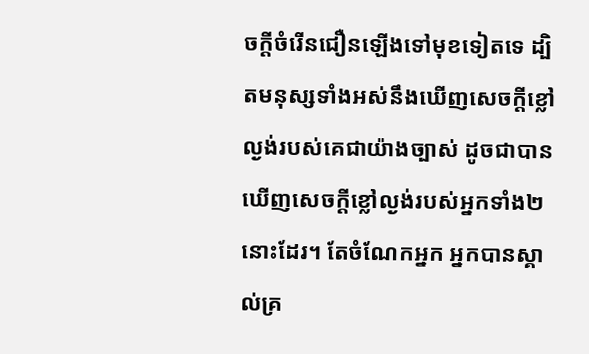ចក្ដីចំរើនជឿនឡើងទៅមុខទៀតទេ ដ្បិតមនុស្សទាំងអស់នឹងឃើញសេចក្ដីខ្លៅល្ងង់របស់គេជាយ៉ាងច្បាស់ ដូចជាបានឃើញសេចក្ដីខ្លៅល្ងង់របស់អ្នកទាំង២នោះដែរ។ តែចំណែកអ្នក អ្នកបានស្គាល់គ្រ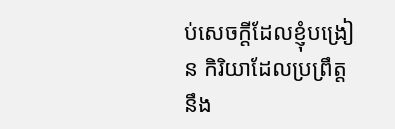ប់សេចក្ដីដែលខ្ញុំបង្រៀន កិរិយាដែលប្រព្រឹត្ត នឹង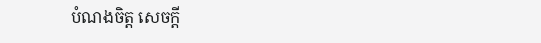បំណងចិត្ត សេចក្ដី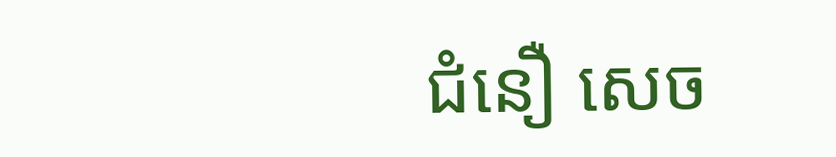ជំនឿ សេច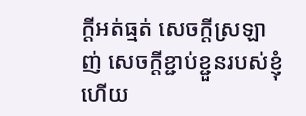ក្ដីអត់ធ្មត់ សេចក្ដីស្រឡាញ់ សេចក្ដីខ្ជាប់ខ្ជួនរបស់ខ្ញុំហើយ